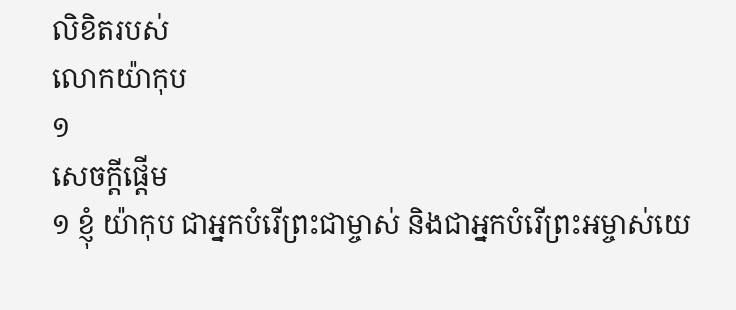លិខិតរបស់
លោកយ៉ាកុប
១
សេចក្ដីផ្ដើម
១ ខ្ញុំ យ៉ាកុប ជាអ្នកបំរើព្រះជាម្ចាស់ និងជាអ្នកបំរើព្រះអម្ចាស់យេ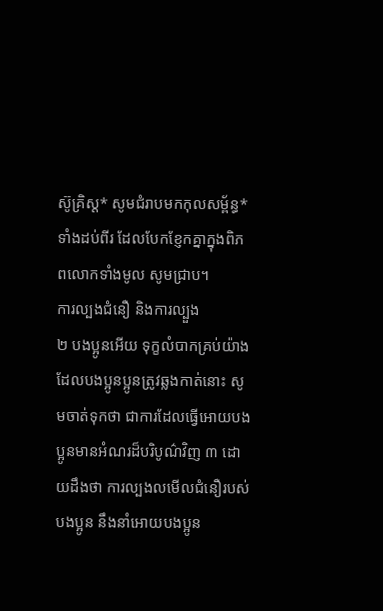ស៊ូគ្រិស្ដ* សូមជំរាបមកកុលសម្ព័ន្ធ*ទាំងដប់ពីរ ដែលបែកខ្ញែកគ្នាក្នុងពិភពលោកទាំងមូល សូមជ្រាប។
ការល្បងជំនឿ និងការល្បួង
២ បងប្អូនអើយ ទុក្ខលំបាកគ្រប់យ៉ាងដែលបងប្អូនប្អូនត្រូវឆ្លងកាត់នោះ សូមចាត់ទុកថា ជាការដែលធ្វើអោយបងប្អូនមានអំណរដ៏បរិបូណ៌វិញ ៣ ដោយដឹងថា ការល្បងលមើលជំនឿរបស់បងប្អូន នឹងនាំអោយបងប្អូន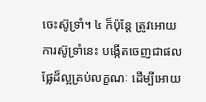ចេះស៊ូទ្រាំ។ ៤ ក៏ប៉ុន្តែ ត្រូវអោយការស៊ូទ្រាំនេះ បង្កើតចេញជាផលផ្លែដ៏ល្អគ្រប់លក្ខណៈ ដើម្បីអោយ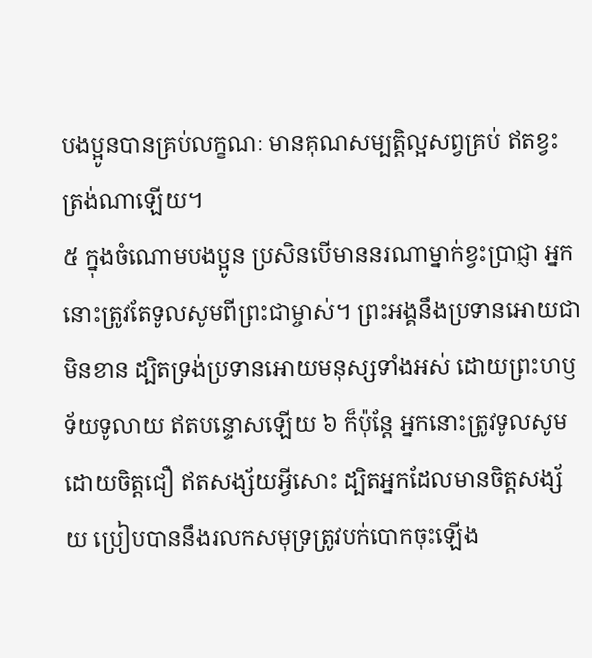បងប្អូនបានគ្រប់លក្ខណៈ មានគុណសម្បត្តិល្អសព្វគ្រប់ ឥតខ្វះត្រង់ណាឡើយ។
៥ ក្នុងចំណោមបងប្អូន ប្រសិនបើមាននរណាម្នាក់ខ្វះប្រាជ្ញា អ្នកនោះត្រូវតែទូលសូមពីព្រះជាម្ចាស់។ ព្រះអង្គនឹងប្រទានអោយជាមិនខាន ដ្បិតទ្រង់ប្រទានអោយមនុស្សទាំងអស់ ដោយព្រះហឫទ័យទូលាយ ឥតបន្ទោសឡើយ ៦ ក៏ប៉ុន្តែ អ្នកនោះត្រូវទូលសូម ដោយចិត្តជឿ ឥតសង្ស័យអ្វីសោះ ដ្បិតអ្នកដែលមានចិត្តសង្ស័យ ប្រៀបបាននឹងរលកសមុទ្រត្រូវបក់បោកចុះឡើង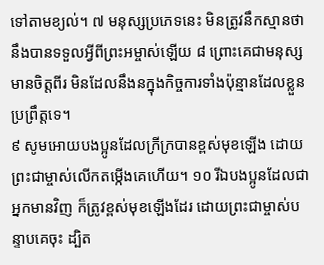ទៅតាមខ្យល់។ ៧ មនុស្សប្រភេទនេះ មិនត្រូវនឹកស្មានថា នឹងបានទទួលអ្វីពីព្រះអម្ចាស់ឡើយ ៨ ព្រោះគេជាមនុស្សមានចិត្តពីរ មិនដែលនឹងនក្នុងកិច្ចការទាំងប៉ុន្មានដែលខ្លួនប្រព្រឹត្តទេ។
៩ សូមអោយបងប្អូនដែលក្រីក្របានខ្ពស់មុខឡើង ដោយព្រះជាម្ចាស់លើកតម្កើងគេហើយ។ ១០ រីឯបងប្អូនដែលជាអ្នកមានវិញ ក៏ត្រូវខ្ពស់មុខឡើងដែរ ដោយព្រះជាម្ចាស់បន្ទាបគេចុះ ដ្បិត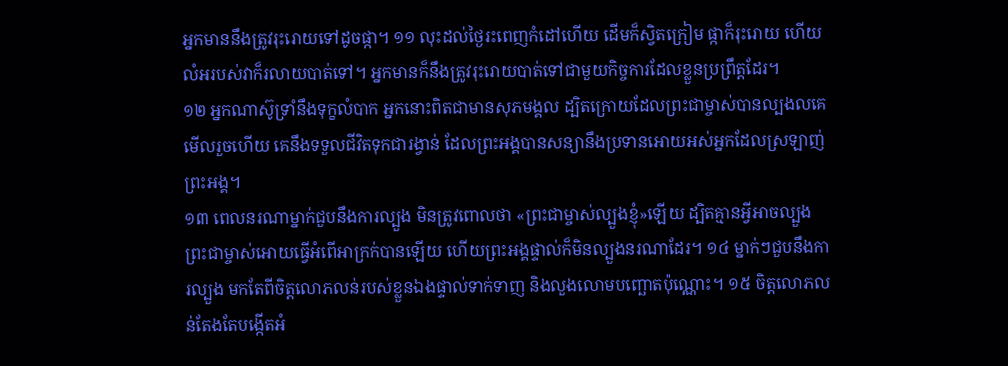អ្នកមាននឹងត្រូវរុះរោយទៅដូចផ្កា។ ១១ លុះដល់ថ្ងៃរះពេញកំដៅហើយ ដើមក៏ស្វិតក្រៀម ផ្កាក៏រុះរោយ ហើយលំអរបស់វាក៏រលាយបាត់ទៅ។ អ្នកមានក៏នឹងត្រូវរុះរោយបាត់ទៅជាមួយកិច្ចការដែលខ្លួនប្រព្រឹត្តដែរ។
១២ អ្នកណាស៊ូទ្រាំនឹងទុក្ខលំបាក អ្នកនោះពិតជាមានសុភមង្គល ដ្បិតក្រោយដែលព្រះជាម្ចាស់បានល្បងលគេមើលរួចហើយ គេនឹងទទួលជីវិតទុកជារង្វាន់ ដែលព្រះអង្គបានសន្យានឹងប្រទានអោយអស់អ្នកដែលស្រឡាញ់ព្រះអង្គ។
១៣ ពេលនរណាម្នាក់ជួបនឹងការល្បួង មិនត្រូវពោលថា «ព្រះជាម្ចាស់ល្បួងខ្ញុំ»ឡើយ ដ្បិតគ្មានអ្វីអាចល្បួងព្រះជាម្ចាស់អោយធ្វើអំពើអាក្រក់បានឡើយ ហើយព្រះអង្គផ្ទាល់ក៏មិនល្បួងនរណាដែរ។ ១៤ ម្នាក់ៗជួបនឹងការល្បួង មកតែពីចិត្តលោភលន់របស់ខ្លួនឯងផ្ទាល់ទាក់ទាញ និងលួងលោមបញ្ឆោតប៉ុណ្ណោះ។ ១៥ ចិត្តលោភលន់តែងតែបង្កើតអំ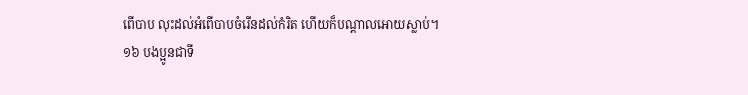ពើបាប លុះដល់អំពើបាបចំរើនដល់កំរិត ហើយក៏បណ្ដាលអោយស្លាប់។
១៦ បងប្អូនជាទី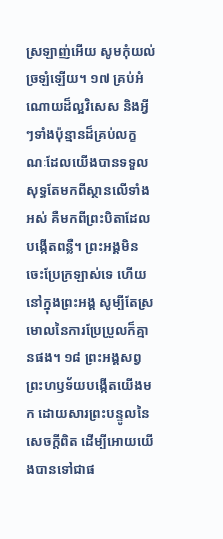ស្រឡាញ់អើយ សូមកុំយល់ច្រឡំឡើយ។ ១៧ គ្រប់អំណោយដ៏ល្អវិសេស និងអ្វីៗទាំងប៉ុន្មានដ៏គ្រប់លក្ខណៈដែលយើងបានទទួល សុទ្ធតែមកពីស្ថានលើទាំងអស់ គឺមកពីព្រះបិតាដែលបង្កើតពន្លឺ។ ព្រះអង្គមិនចេះប្រែក្រឡាស់ទេ ហើយនៅក្នុងព្រះអង្គ សូម្បីតែស្រមោលនៃការប្រែប្រួលក៏គ្មានផង។ ១៨ ព្រះអង្គសព្វព្រះហឫទ័យបង្កើតយើងមក ដោយសារព្រះបន្ទូលនៃសេចក្ដីពិត ដើម្បីអោយយើងបានទៅជាផ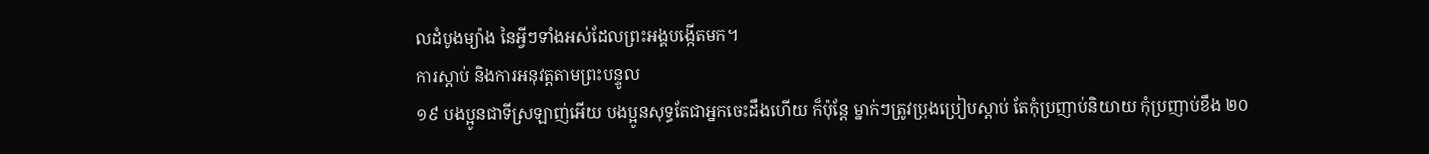លដំបូងម្យ៉ាង នៃអ្វីៗទាំងអស់ដែលព្រះអង្គបង្កើតមក។
ការស្ដាប់ និងការអនុវត្តតាមព្រះបន្ទូល
១៩ បងប្អូនជាទីស្រឡាញ់អើយ បងប្អូនសុទ្ធតែជាអ្នកចេះដឹងហើយ ក៏ប៉ុន្តែ ម្នាក់ៗត្រូវប្រុងប្រៀបស្ដាប់ តែកុំប្រញាប់និយាយ កុំប្រញាប់ខឹង ២០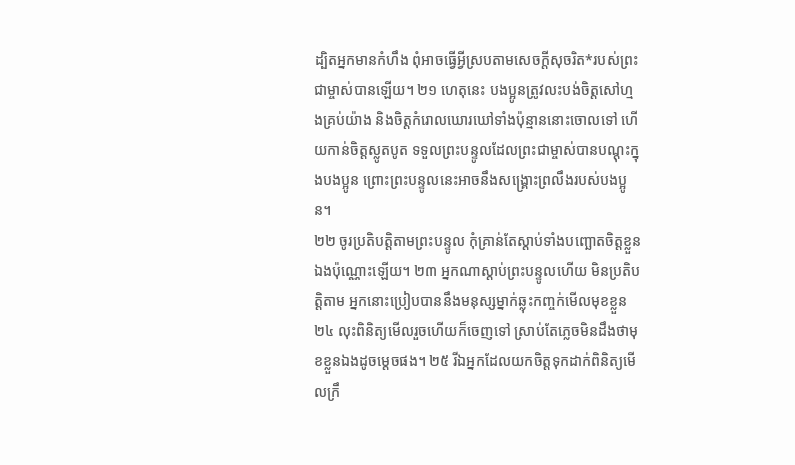ដ្បិតអ្នកមានកំហឹង ពុំអាចធ្វើអ្វីស្របតាមសេចក្ដីសុចរិត*របស់ព្រះជាម្ចាស់បានឡើយ។ ២១ ហេតុនេះ បងប្អូនត្រូវលះបង់ចិត្តសៅហ្មងគ្រប់យ៉ាង និងចិត្តកំរោលឃោរឃៅទាំងប៉ុន្មាននោះចោលទៅ ហើយកាន់ចិត្តស្លូតបូត ទទួលព្រះបន្ទូលដែលព្រះជាម្ចាស់បានបណ្ដុះក្នុងបងប្អូន ព្រោះព្រះបន្ទូលនេះអាចនឹងសង្គ្រោះព្រលឹងរបស់បងប្អូន។
២២ ចូរប្រតិបត្តិតាមព្រះបន្ទូល កុំគ្រាន់តែស្ដាប់ទាំងបញ្ឆោតចិត្តខ្លួនឯងប៉ុណ្ណោះឡើយ។ ២៣ អ្នកណាស្ដាប់ព្រះបន្ទូលហើយ មិនប្រតិបត្តិតាម អ្នកនោះប្រៀបបាននឹងមនុស្សម្នាក់ឆ្លុះកញ្ចក់មើលមុខខ្លួន ២៤ លុះពិនិត្យមើលរួចហើយក៏ចេញទៅ ស្រាប់តែភ្លេចមិនដឹងថាមុខខ្លួនឯងដូចម្ដេចផង។ ២៥ រីឯអ្នកដែលយកចិត្តទុកដាក់ពិនិត្យមើលក្រឹ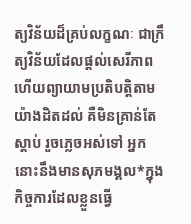ត្យវិន័យដ៏គ្រប់លក្ខណៈ ជាក្រឹត្យវិន័យដែលផ្ដល់សេរីភាព ហើយព្យាយាមប្រតិបត្តិតាមយ៉ាងដិតដល់ គឺមិនគ្រាន់តែស្ដាប់ រួចភ្លេចអស់ទៅ អ្នកនោះនឹងមានសុភមង្គល*ក្នុងកិច្ចការដែលខ្លួនធ្វើ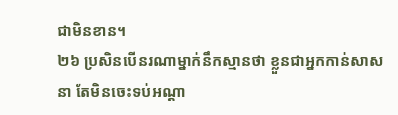ជាមិនខាន។
២៦ ប្រសិនបើនរណាម្នាក់នឹកស្មានថា ខ្លួនជាអ្នកកាន់សាសនា តែមិនចេះទប់អណ្ដា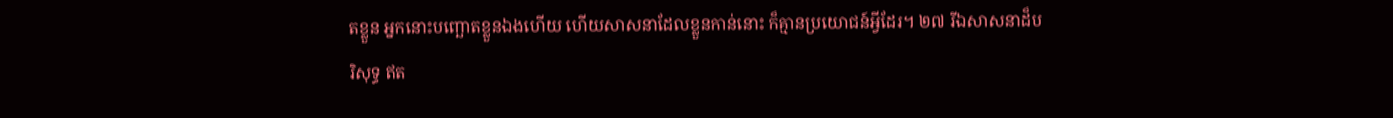តខ្លួន អ្នកនោះបញ្ឆោតខ្លួនឯងហើយ ហើយសាសនាដែលខ្លួនកាន់នោះ ក៏គ្មានប្រយោជន៍អ្វីដែរ។ ២៧ រីឯសាសនាដ៏បរិសុទ្ធ ឥត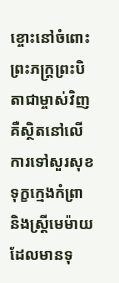ខ្ចោះនៅចំពោះព្រះភក្ត្រព្រះបិតាជាម្ចាស់វិញ គឺស្ថិតនៅលើការទៅសួរសុខទុក្ខក្មេងកំព្រា និងស្ត្រីមេម៉ាយដែលមានទុ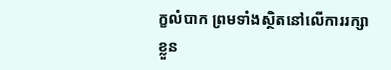ក្ខលំបាក ព្រមទាំងស្ថិតនៅលើការរក្សាខ្លួន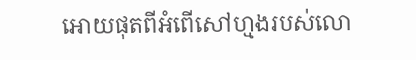អោយផុតពីអំពើសៅហ្មងរបស់លោ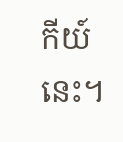កីយ៍នេះ។